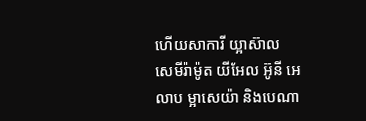ហើយសាការី យ្អាស៊ាល សេមីរ៉ាម៉ូត យីអែល អ៊ូនី អេលាប ម្អាសេយ៉ា និងបេណា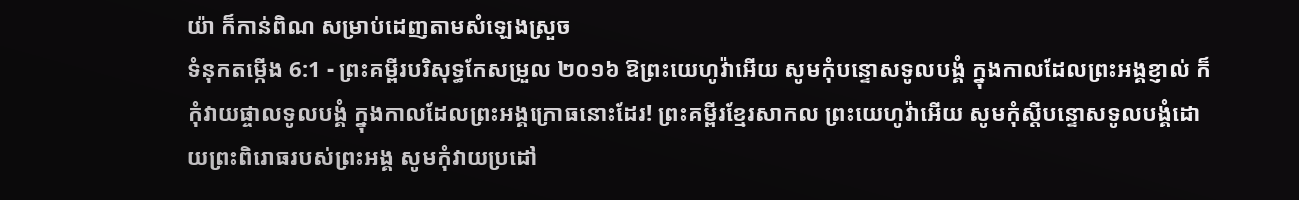យ៉ា ក៏កាន់ពិណ សម្រាប់ដេញតាមសំឡេងស្រួច
ទំនុកតម្កើង 6:1 - ព្រះគម្ពីរបរិសុទ្ធកែសម្រួល ២០១៦ ឱព្រះយេហូវ៉ាអើយ សូមកុំបន្ទោសទូលបង្គំ ក្នុងកាលដែលព្រះអង្គខ្ញាល់ ក៏កុំវាយផ្ចាលទូលបង្គំ ក្នុងកាលដែលព្រះអង្គក្រោធនោះដែរ! ព្រះគម្ពីរខ្មែរសាកល ព្រះយេហូវ៉ាអើយ សូមកុំស្ដីបន្ទោសទូលបង្គំដោយព្រះពិរោធរបស់ព្រះអង្គ សូមកុំវាយប្រដៅ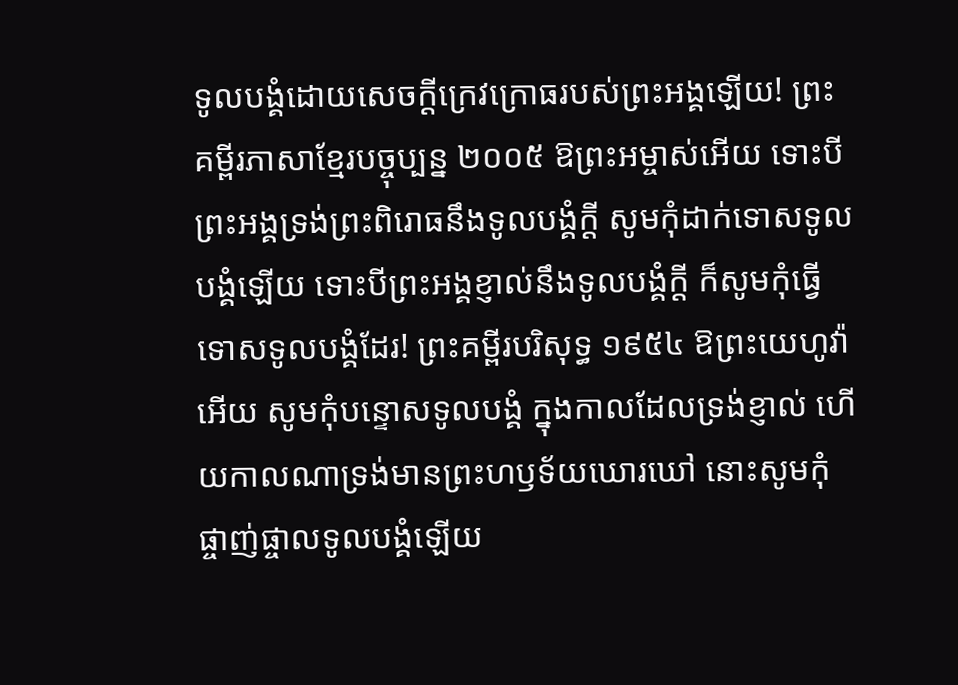ទូលបង្គំដោយសេចក្ដីក្រេវក្រោធរបស់ព្រះអង្គឡើយ! ព្រះគម្ពីរភាសាខ្មែរបច្ចុប្បន្ន ២០០៥ ឱព្រះអម្ចាស់អើយ ទោះបីព្រះអង្គទ្រង់ព្រះពិរោធនឹងទូលបង្គំក្ដី សូមកុំដាក់ទោសទូលបង្គំឡើយ ទោះបីព្រះអង្គខ្ញាល់នឹងទូលបង្គំក្ដី ក៏សូមកុំធ្វើទោសទូលបង្គំដែរ! ព្រះគម្ពីរបរិសុទ្ធ ១៩៥៤ ឱព្រះយេហូវ៉ាអើយ សូមកុំបន្ទោសទូលបង្គំ ក្នុងកាលដែលទ្រង់ខ្ញាល់ ហើយកាលណាទ្រង់មានព្រះហឫទ័យឃោរឃៅ នោះសូមកុំផ្ចាញ់ផ្ចាលទូលបង្គំឡើយ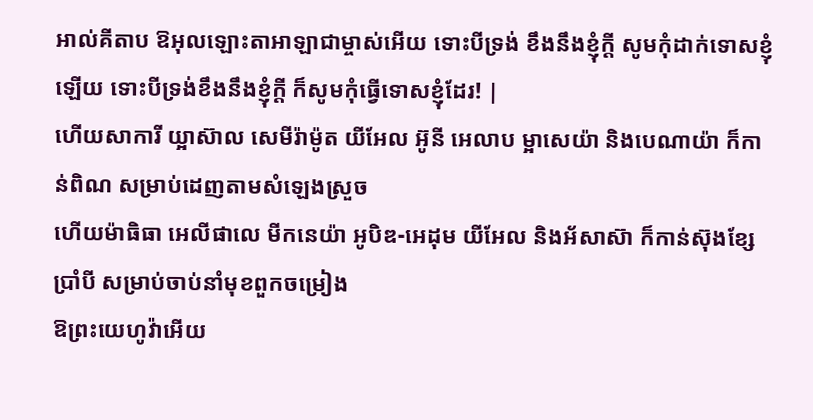អាល់គីតាប ឱអុលឡោះតាអាឡាជាម្ចាស់អើយ ទោះបីទ្រង់ ខឹងនឹងខ្ញុំក្តី សូមកុំដាក់ទោសខ្ញុំឡើយ ទោះបីទ្រង់ខឹងនឹងខ្ញុំក្តី ក៏សូមកុំធ្វើទោសខ្ញុំដែរ! |
ហើយសាការី យ្អាស៊ាល សេមីរ៉ាម៉ូត យីអែល អ៊ូនី អេលាប ម្អាសេយ៉ា និងបេណាយ៉ា ក៏កាន់ពិណ សម្រាប់ដេញតាមសំឡេងស្រួច
ហើយម៉ាធិធា អេលីផាលេ មីកនេយ៉ា អូបិឌ-អេដុម យីអែល និងអ័សាស៊ា ក៏កាន់ស៊ុងខ្សែប្រាំបី សម្រាប់ចាប់នាំមុខពួកចម្រៀង
ឱព្រះយេហូវ៉ាអើយ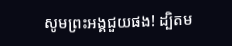សូមព្រះអង្គជួយផង! ដ្បិតម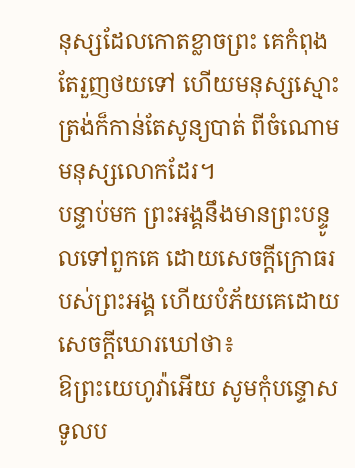នុស្សដែលកោតខ្លាចព្រះ គេកំពុងតែរួញថយទៅ ហើយមនុស្សស្មោះត្រង់ក៏កាន់តែសូន្យបាត់ ពីចំណោមមនុស្សលោកដែរ។
បន្ទាប់មក ព្រះអង្គនឹងមានព្រះបន្ទូលទៅពួកគេ ដោយសេចក្ដីក្រោធរបស់ព្រះអង្គ ហើយបំភ័យគេដោយសេចក្ដីឃោរឃៅថា៖
ឱព្រះយេហូវ៉ាអើយ សូមកុំបន្ទោសទូលប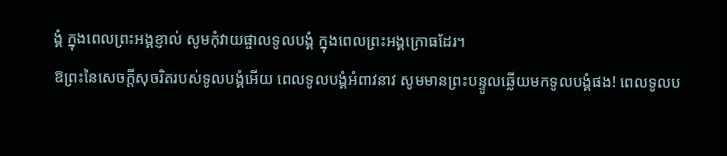ង្គំ ក្នុងពេលព្រះអង្គខ្ញាល់ សូមកុំវាយផ្ចាលទូលបង្គំ ក្នុងពេលព្រះអង្គក្រោធដែរ។
ឱព្រះនៃសេចក្ដីសុចរិតរបស់ទូលបង្គំអើយ ពេលទូលបង្គំអំពាវនាវ សូមមានព្រះបន្ទូលឆ្លើយមកទូលបង្គំផង! ពេលទូលប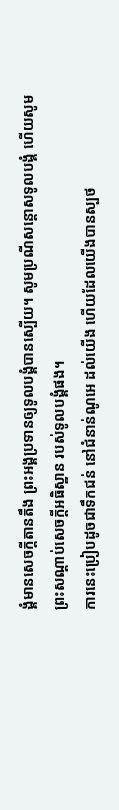ង្គំមានសេចក្ដីតានតឹង ព្រះអង្គប្រទានឲ្យទូលបង្គំបានស្បើយ។ សូមប្រណីសន្ដោសទូលបង្គំ ហើយសូមព្រះសណ្ដាប់សេចក្ដីអធិស្ឋាន របស់ទូលបង្គំផង។
ការនេះប្រៀបដូចជាទឹកជន់ នៅជំនាន់ណូអេ ដល់យើង ហើយដែលយើងបានស្បថ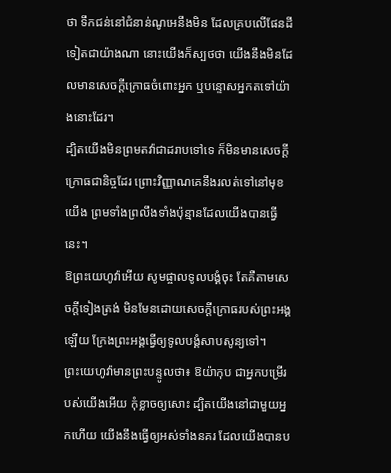ថា ទឹកជន់នៅជំនាន់ណូអេនឹងមិន ដែលគ្របលើផែនដីទៀតជាយ៉ាងណា នោះយើងក៏ស្បថថា យើងនឹងមិនដែលមានសេចក្ដីក្រោធចំពោះអ្នក ឬបន្ទោសអ្នកតទៅយ៉ាងនោះដែរ។
ដ្បិតយើងមិនព្រមតវ៉ាជាដរាបទៅទេ ក៏មិនមានសេចក្ដីក្រោធជានិច្ចដែរ ព្រោះវិញ្ញាណគេនឹងរលត់ទៅនៅមុខយើង ព្រមទាំងព្រលឹងទាំងប៉ុន្មានដែលយើងបានធ្វើនេះ។
ឱព្រះយេហូវ៉ាអើយ សូមផ្ចាលទូលបង្គំចុះ តែគឺតាមសេចក្ដីទៀងត្រង់ មិនមែនដោយសេចក្ដីក្រោធរបស់ព្រះអង្គឡើយ ក្រែងព្រះអង្គធ្វើឲ្យទូលបង្គំសាបសូន្យទៅ។
ព្រះយេហូវ៉ាមានព្រះបន្ទូលថា៖ ឱយ៉ាកុប ជាអ្នកបម្រើរបស់យើងអើយ កុំខ្លាចឲ្យសោះ ដ្បិតយើងនៅជាមួយអ្នកហើយ យើងនឹងធ្វើឲ្យអស់ទាំងនគរ ដែលយើងបានប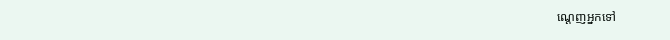ណ្ដេញអ្នកទៅ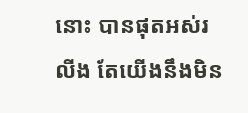នោះ បានផុតអស់រលីង តែយើងនឹងមិន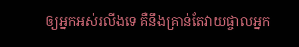ឲ្យអ្នកអស់រលីងទេ គឺនឹងគ្រាន់តែវាយផ្ចាលអ្នក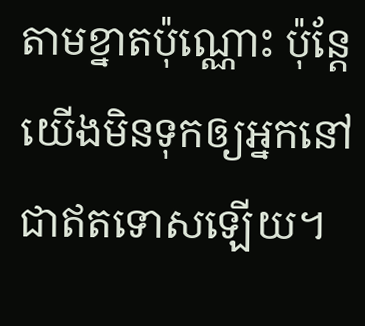តាមខ្នាតប៉ុណ្ណោះ ប៉ុន្តែ យើងមិនទុកឲ្យអ្នកនៅជាឥតទោសឡើយ។